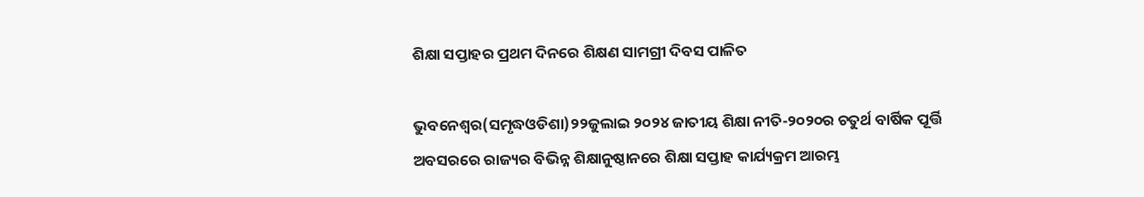ଶିକ୍ଷା ସପ୍ତାହର ପ୍ରଥମ ଦିନରେ ଶିକ୍ଷଣ ସାମଗ୍ରୀ ଦିବସ ପାଳିତ

ଭୁବନେଶ୍ୱର(ସମୃଦ୍ଧଓଡିଶା)୨୨ଜୁଲାଇ ୨୦୨୪ ଜାତୀୟ ଶିକ୍ଷା ନୀତି-୨୦୨୦ର ଚତୁର୍ଥ ବାର୍ଷିକ ପୂର୍ତ୍ତି ଅବସରରେ ରାଜ୍ୟର ବିଭିନ୍ନ ଶିକ୍ଷାନୁଷ୍ଠାନରେ ଶିକ୍ଷା ସପ୍ତାହ କାର୍ଯ୍ୟକ୍ରମ ଆରମ୍ଭ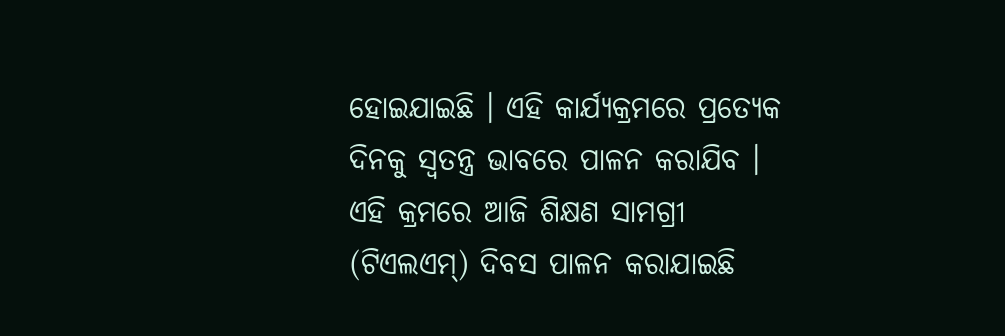ହୋଇଯାଇଛି । ଏହି କାର୍ଯ୍ୟକ୍ରମରେ ପ୍ରତ୍ୟେକ ଦିନକୁ ସ୍ୱତନ୍ତ୍ର ଭାବରେ ପାଳନ କରାଯିବ । ଏହି କ୍ରମରେ ଆଜି ଶିକ୍ଷଣ ସାମଗ୍ରୀ (ଟିଏଲଏମ୍‌) ଦିବସ ପାଳନ କରାଯାଇଛି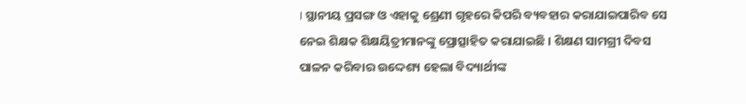। ସ୍ଥାନୀୟ ପ୍ରସଙ୍ଗ ଓ ଏହାକୁ ଶ୍ରେଣୀ ଗୃହରେ କିପରି ବ୍ୟବହାର କରାଯାଇପାରିବ ସେ ନେଇ ଶିକ୍ଷକ ଶିକ୍ଷୟିତ୍ରୀମାନଙ୍କୁ ପ୍ରୋତ୍ସାହିତ କରାଯାଇଛି । ଶିକ୍ଷଣ ସାମଗ୍ରୀ ଦିବସ ପାଳନ କରିବାର ଉଦ୍ଦେଶ୍ୟ ହେଲା ବିଦ୍ୟାର୍ଥୀଙ୍କ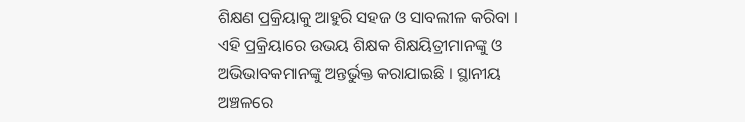ଶିକ୍ଷଣ ପ୍ରକ୍ରିୟାକୁ ଆହୁରି ସହଜ ଓ ସାବଲୀଳ କରିବା । ଏହି ପ୍ରକ୍ରିୟାରେ ଉଭୟ ଶିକ୍ଷକ ଶିକ୍ଷୟିତ୍ରୀମାନଙ୍କୁ ଓ ଅଭିଭାବକମାନଙ୍କୁ ଅନ୍ତର୍ଭୁକ୍ତ କରାଯାଇଛି । ସ୍ଥାନୀୟ ଅଞ୍ଚଳରେ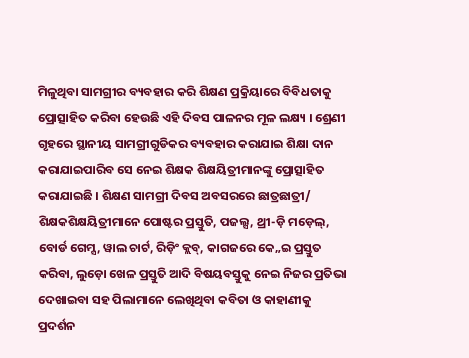ମିଳୁଥିବା ସାମଗ୍ରୀର ବ୍ୟବହାର କରି ଶିକ୍ଷଣ ପ୍ରକ୍ରିୟାରେ ବିବିଧତାକୁ ପ୍ରୋତ୍ସାହିତ କରିବା ହେଉଛି ଏହି ଦିବସ ପାଳନର ମୂଳ ଲକ୍ଷ୍ୟ । ଶ୍ରେଣୀ ଗୃହରେ ସ୍ଥାନୀୟ ସାମଗ୍ରୀଗୁଡିକର ବ୍ୟବହାର କରାଯାଇ ଶିକ୍ଷା ଦାନ କରାଯାଇପାରିବ ସେ ନେଇ ଶିକ୍ଷକ ଶିକ୍ଷୟିତ୍ରୀମାନଙ୍କୁ ପ୍ରୋତ୍ସାହିତ କରାଯାଇଛି । ଶିକ୍ଷଣ ସାମଗ୍ରୀ ଦିବସ ଅବସରରେ ଛାତ୍ରଛାତ୍ରୀ/ ଶିକ୍ଷକଶିକ୍ଷୟିତ୍ରୀମାନେ ପୋଷ୍ଟର ପ୍ରସ୍ତୁତି, ପଜଲ୍ସ, ଥ୍ରୀ-ଡ଼ି ମଡ଼େଲ୍‌, ବୋର୍ଡ ଗେମ୍ସ, ୱାଲ ଚାର୍ଟ, ରିଡ଼ିଂ କ୍ଲବ୍‌, କାଗଜରେ କେ„ଇ ପ୍ରସ୍ତୁତ କରିବା, ଲୁଡ଼ୋ ଖେଳ ପ୍ରସ୍ତୁତି ଆଦି ବିଷୟବସ୍ତୁକୁ ନେଇ ନିଜର ପ୍ରତିଭା ଦେଖାଇବା ସହ ପିଲାମାନେ ଲେଖିଥିବା କବିତା ଓ କାହାଣୀକୁ ପ୍ରଦର୍ଶନ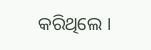କରିଥିଲେ ।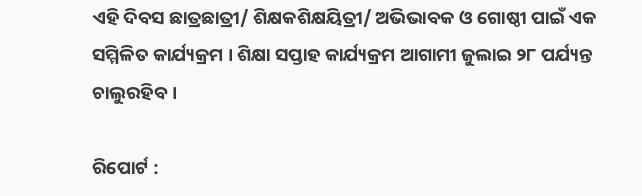ଏହି ଦିବସ ଛାତ୍ରଛାତ୍ରୀ/ ଶିକ୍ଷକଶିକ୍ଷୟିତ୍ରୀ/ ଅଭିଭାବକ ଓ ଗୋଷ୍ଠୀ ପାଇଁ ଏକ ସମ୍ମିଳିତ କାର୍ଯ୍ୟକ୍ରମ । ଶିକ୍ଷା ସପ୍ତାହ କାର୍ଯ୍ୟକ୍ରମ ଆଗାମୀ ଜୁଲାଇ ୨୮ ପର୍ଯ୍ୟନ୍ତ ଚାଲୁରହିବ ।

ରିପୋର୍ଟ :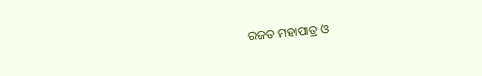ରଜତ ମହାପାତ୍ର ଓ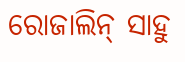ରୋଜାଲିନ୍‌ ସାହୁ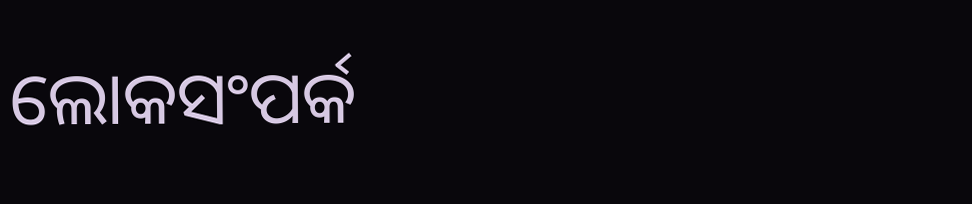ଲୋକସଂପର୍କ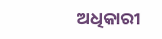ଅଧିକାରୀ